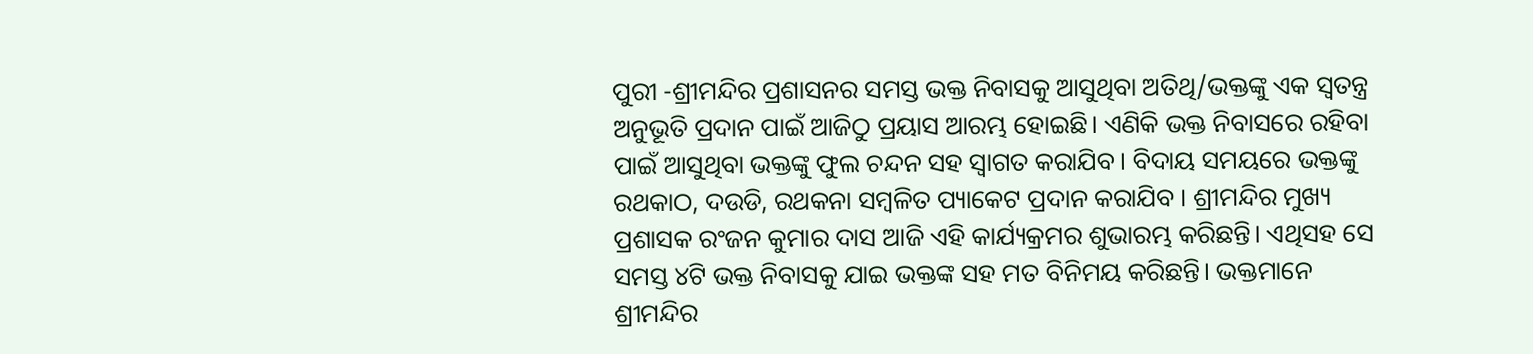ପୁରୀ -ଶ୍ରୀମନ୍ଦିର ପ୍ରଶାସନର ସମସ୍ତ ଭକ୍ତ ନିବାସକୁ ଆସୁଥିବା ଅତିଥି/ଭକ୍ତଙ୍କୁ ଏକ ସ୍ଵତନ୍ତ୍ର ଅନୁଭୂତି ପ୍ରଦାନ ପାଇଁ ଆଜିଠୁ ପ୍ରୟାସ ଆରମ୍ଭ ହୋଇଛି। ଏଣିକି ଭକ୍ତ ନିବାସରେ ରହିବା ପାଇଁ ଆସୁଥିବା ଭକ୍ତଙ୍କୁ ଫୁଲ ଚନ୍ଦନ ସହ ସ୍ବାଗତ କରାଯିବ। ବିଦାୟ ସମୟରେ ଭକ୍ତଙ୍କୁ ରଥକାଠ, ଦଉଡି, ରଥକନା ସମ୍ବଳିତ ପ୍ୟାକେଟ ପ୍ରଦାନ କରାଯିବ । ଶ୍ରୀମନ୍ଦିର ମୁଖ୍ୟ ପ୍ରଶାସକ ରଂଜନ କୁମାର ଦାସ ଆଜି ଏହି କାର୍ଯ୍ୟକ୍ରମର ଶୁଭାରମ୍ଭ କରିଛନ୍ତି। ଏଥିସହ ସେ ସମସ୍ତ ୪ଟି ଭକ୍ତ ନିବାସକୁ ଯାଇ ଭକ୍ତଙ୍କ ସହ ମତ ବିନିମୟ କରିଛନ୍ତି। ଭକ୍ତମାନେ ଶ୍ରୀମନ୍ଦିର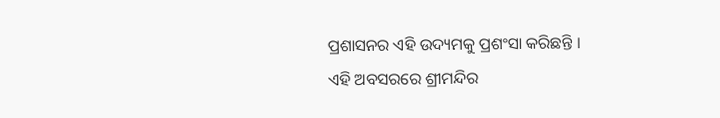ପ୍ରଶାସନର ଏହି ଉଦ୍ୟମକୁ ପ୍ରଶଂସା କରିଛନ୍ତି ।
ଏହି ଅବସରରେ ଶ୍ରୀମନ୍ଦିର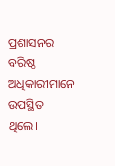ପ୍ରଶାସନର ବରିଷ୍ଠ ଅଧିକାରୀମାନେ ଉପସ୍ଥିତ ଥିଲେ।